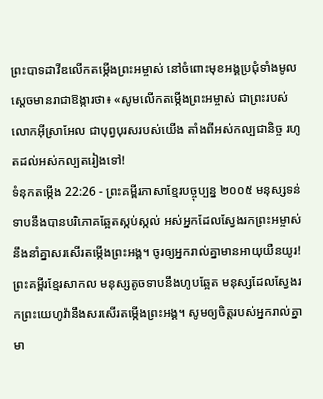ព្រះបាទដាវីឌលើកតម្កើងព្រះអម្ចាស់ នៅចំពោះមុខអង្គប្រជុំទាំងមូល ស្ដេចមានរាជាឱង្ការថា៖ «សូមលើកតម្កើងព្រះអម្ចាស់ ជាព្រះរបស់លោកអ៊ីស្រាអែល ជាបុព្វបុរសរបស់យើង តាំងពីអស់កល្បជានិច្ច រហូតដល់អស់កល្បតរៀងទៅ!
ទំនុកតម្កើង 22:26 - ព្រះគម្ពីរភាសាខ្មែរបច្ចុប្បន្ន ២០០៥ មនុស្សទន់ទាបនឹងបានបរិភោគឆ្អែតស្កប់ស្កល់ អស់អ្នកដែលស្វែងរកព្រះអម្ចាស់ នឹងនាំគ្នាសរសើរតម្កើងព្រះអង្គ។ ចូរឲ្យអ្នករាល់គ្នាមានអាយុយឺនយូរ! ព្រះគម្ពីរខ្មែរសាកល មនុស្សតូចទាបនឹងហូបឆ្អែត មនុស្សដែលស្វែងរកព្រះយេហូវ៉ានឹងសរសើរតម្កើងព្រះអង្គ។ សូមឲ្យចិត្តរបស់អ្នករាល់គ្នាមា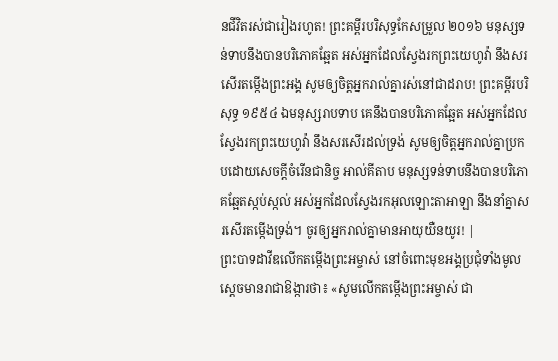នជីវិតរស់ជារៀងរហូត! ព្រះគម្ពីរបរិសុទ្ធកែសម្រួល ២០១៦ មនុស្សទន់ទាបនឹងបានបរិភោគឆ្អែត អស់អ្នកដែលស្វែងរកព្រះយេហូវ៉ា នឹងសរសើរតម្កើងព្រះអង្គ សូមឲ្យចិត្តអ្នករាល់គ្នារស់នៅជាដរាប! ព្រះគម្ពីរបរិសុទ្ធ ១៩៥៤ ឯមនុស្សរាបទាប គេនឹងបានបរិភោគឆ្អែត អស់អ្នកដែលស្វែងរកព្រះយេហូវ៉ា នឹងសរសើរដល់ទ្រង់ សូមឲ្យចិត្តអ្នករាល់គ្នាប្រកបដោយសេចក្ដីចំរើនជានិច្ច អាល់គីតាប មនុស្សទន់ទាបនឹងបានបរិភោគឆ្អែតស្កប់ស្កល់ អស់អ្នកដែលស្វែងរកអុលឡោះតាអាឡា នឹងនាំគ្នាសរសើរតម្កើងទ្រង់។ ចូរឲ្យអ្នករាល់គ្នាមានអាយុយឺនយូរ! |
ព្រះបាទដាវីឌលើកតម្កើងព្រះអម្ចាស់ នៅចំពោះមុខអង្គប្រជុំទាំងមូល ស្ដេចមានរាជាឱង្ការថា៖ «សូមលើកតម្កើងព្រះអម្ចាស់ ជា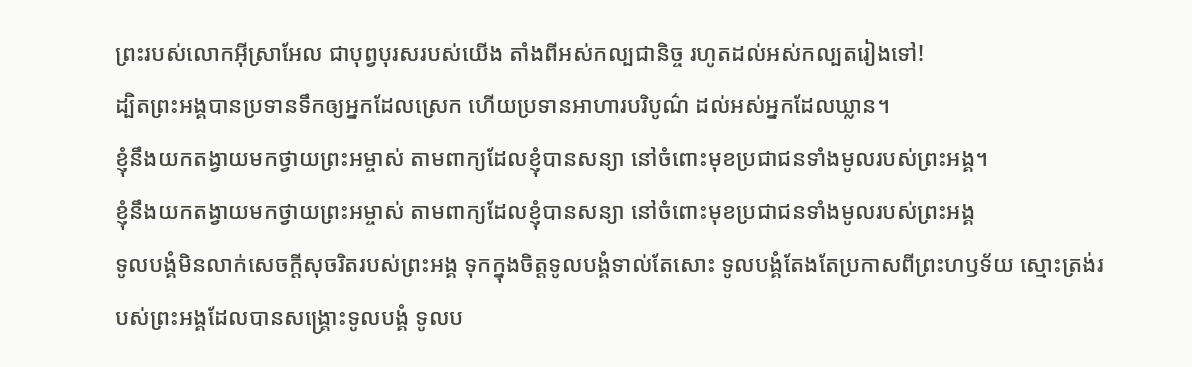ព្រះរបស់លោកអ៊ីស្រាអែល ជាបុព្វបុរសរបស់យើង តាំងពីអស់កល្បជានិច្ច រហូតដល់អស់កល្បតរៀងទៅ!
ដ្បិតព្រះអង្គបានប្រទានទឹកឲ្យអ្នកដែលស្រេក ហើយប្រទានអាហារបរិបូណ៌ ដល់អស់អ្នកដែលឃ្លាន។
ខ្ញុំនឹងយកតង្វាយមកថ្វាយព្រះអម្ចាស់ តាមពាក្យដែលខ្ញុំបានសន្យា នៅចំពោះមុខប្រជាជនទាំងមូលរបស់ព្រះអង្គ។
ខ្ញុំនឹងយកតង្វាយមកថ្វាយព្រះអម្ចាស់ តាមពាក្យដែលខ្ញុំបានសន្យា នៅចំពោះមុខប្រជាជនទាំងមូលរបស់ព្រះអង្គ
ទូលបង្គំមិនលាក់សេចក្ដីសុចរិតរបស់ព្រះអង្គ ទុកក្នុងចិត្តទូលបង្គំទាល់តែសោះ ទូលបង្គំតែងតែប្រកាសពីព្រះហឫទ័យ ស្មោះត្រង់របស់ព្រះអង្គដែលបានសង្គ្រោះទូលបង្គំ ទូលប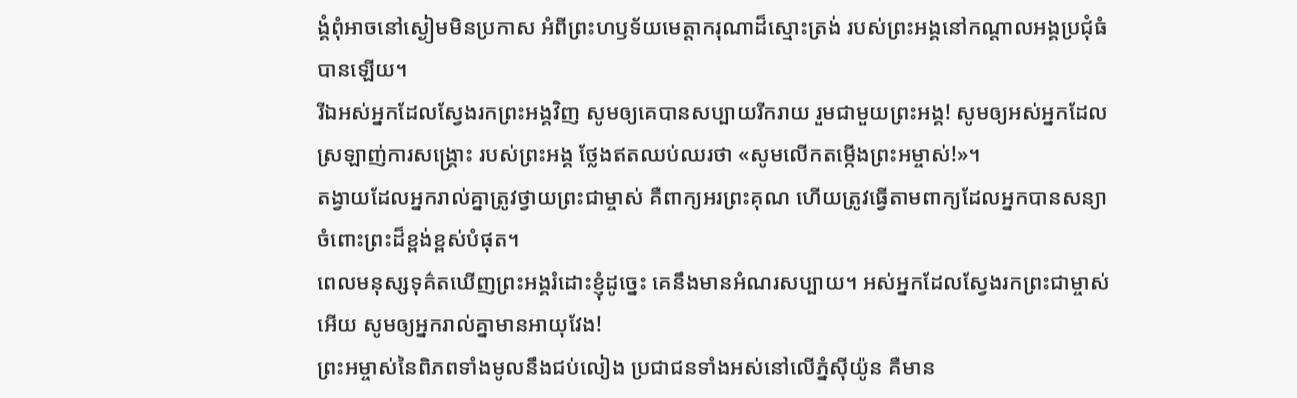ង្គំពុំអាចនៅស្ងៀមមិនប្រកាស អំពីព្រះហឫទ័យមេត្តាករុណាដ៏ស្មោះត្រង់ របស់ព្រះអង្គនៅកណ្ដាលអង្គប្រជុំធំបានឡើយ។
រីឯអស់អ្នកដែលស្វែងរកព្រះអង្គវិញ សូមឲ្យគេបានសប្បាយរីករាយ រួមជាមួយព្រះអង្គ! សូមឲ្យអស់អ្នកដែលស្រឡាញ់ការសង្គ្រោះ របស់ព្រះអង្គ ថ្លែងឥតឈប់ឈរថា «សូមលើកតម្កើងព្រះអម្ចាស់!»។
តង្វាយដែលអ្នករាល់គ្នាត្រូវថ្វាយព្រះជាម្ចាស់ គឺពាក្យអរព្រះគុណ ហើយត្រូវធ្វើតាមពាក្យដែលអ្នកបានសន្យា ចំពោះព្រះដ៏ខ្ពង់ខ្ពស់បំផុត។
ពេលមនុស្សទុគ៌តឃើញព្រះអង្គរំដោះខ្ញុំដូច្នេះ គេនឹងមានអំណរសប្បាយ។ អស់អ្នកដែលស្វែងរកព្រះជាម្ចាស់អើយ សូមឲ្យអ្នករាល់គ្នាមានអាយុវែង!
ព្រះអម្ចាស់នៃពិភពទាំងមូលនឹងជប់លៀង ប្រជាជនទាំងអស់នៅលើភ្នំស៊ីយ៉ូន គឺមាន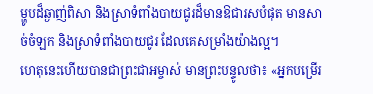ម្ហូបដ៏ឆ្ងាញ់ពិសា និងស្រាទំពាំងបាយជូរដ៏មានឱជារសបំផុត មានសាច់ចំឡក និងស្រាទំពាំងបាយជូរ ដែលគេសម្រាំងយ៉ាងល្អ។
ហេតុនេះហើយបានជាព្រះជាអម្ចាស់ មានព្រះបន្ទូលថា៖ «អ្នកបម្រើរ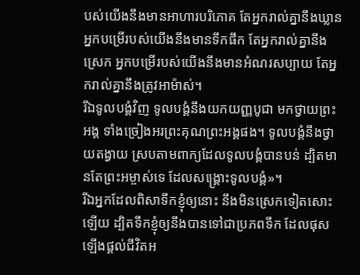បស់យើងនឹងមានអាហារបរិភោគ តែអ្នករាល់គ្នានឹងឃ្លាន អ្នកបម្រើរបស់យើងនឹងមានទឹកផឹក តែអ្នករាល់គ្នានឹងស្រេក អ្នកបម្រើរបស់យើងនឹងមានអំណរសប្បាយ តែអ្នករាល់គ្នានឹងត្រូវអាម៉ាស់។
រីឯទូលបង្គំវិញ ទូលបង្គំនឹងយកយញ្ញបូជា មកថ្វាយព្រះអង្គ ទាំងច្រៀងអរព្រះគុណព្រះអង្គផង។ ទូលបង្គំនឹងថ្វាយតង្វាយ ស្របតាមពាក្យដែលទូលបង្គំបានបន់ ដ្បិតមានតែព្រះអម្ចាស់ទេ ដែលសង្គ្រោះទូលបង្គំ»។
រីឯអ្នកដែលពិសាទឹកខ្ញុំឲ្យនោះ នឹងមិនស្រេកទៀតសោះឡើយ ដ្បិតទឹកខ្ញុំឲ្យនឹងបានទៅជាប្រភពទឹក ដែលផុសឡើងផ្ដល់ជីវិតអ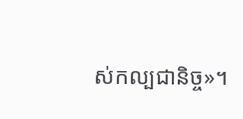ស់កល្បជានិច្ច»។